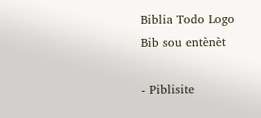Biblia Todo Logo
Bib sou entènèt

- Piblisite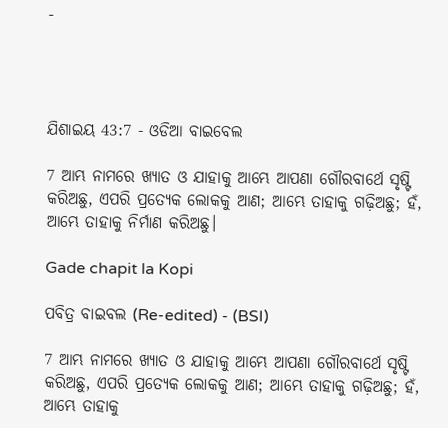-




ଯିଶାଇୟ 43:7 - ଓଡିଆ ବାଇବେଲ

7 ଆମ୍ଭ ନାମରେ ଖ୍ୟାତ ଓ ଯାହାକୁ ଆମ୍ଭେ ଆପଣା ଗୌରବାର୍ଥେ ସୃଷ୍ଟି କରିଅଛୁ, ଏପରି ପ୍ରତ୍ୟେକ ଲୋକକୁ ଆଣ; ଆମ୍ଭେ ତାହାକୁ ଗଢ଼ିଅଛୁ; ହଁ, ଆମ୍ଭେ ତାହାକୁ ନିର୍ମାଣ କରିଅଛୁ।

Gade chapit la Kopi

ପବିତ୍ର ବାଇବଲ (Re-edited) - (BSI)

7 ଆମ୍ଭ ନାମରେ ଖ୍ୟାତ ଓ ଯାହାକୁ ଆମ୍ଭେ ଆପଣା ଗୌରବାର୍ଥେ ସୃଷ୍ଟି କରିଅଛୁ, ଏପରି ପ୍ରତ୍ୟେକ ଲୋକକୁ ଆଣ; ଆମ୍ଭେ ତାହାକୁ ଗଢ଼ିଅଛୁ; ହଁ, ଆମ୍ଭେ ତାହାକୁ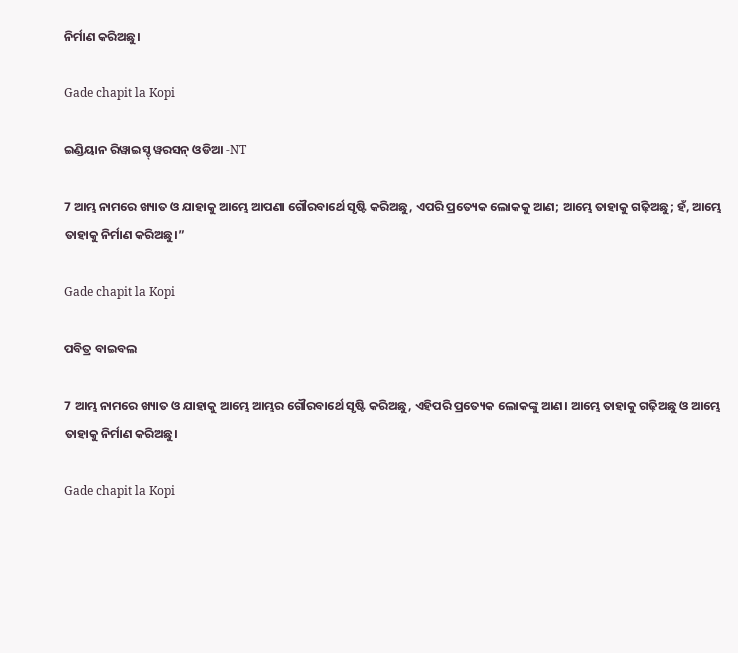ନିର୍ମାଣ କରିଅଛୁ।

Gade chapit la Kopi

ଇଣ୍ଡିୟାନ ରିୱାଇସ୍ଡ୍ ୱରସନ୍ ଓଡିଆ -NT

7 ଆମ୍ଭ ନାମରେ ଖ୍ୟାତ ଓ ଯାହାକୁ ଆମ୍ଭେ ଆପଣା ଗୌରବାର୍ଥେ ସୃଷ୍ଟି କରିଅଛୁ, ଏପରି ପ୍ରତ୍ୟେକ ଲୋକକୁ ଆଣ; ଆମ୍ଭେ ତାହାକୁ ଗଢ଼ିଅଛୁ; ହଁ, ଆମ୍ଭେ ତାହାକୁ ନିର୍ମାଣ କରିଅଛୁ।”

Gade chapit la Kopi

ପବିତ୍ର ବାଇବଲ

7 ଆମ୍ଭ ନାମରେ ଖ୍ୟାତ ଓ ଯାହାକୁ ଆମ୍ଭେ ଆମ୍ଭର ଗୌରବାର୍ଥେ ସୃଷ୍ଟି କରିଅଛୁ, ଏହିପରି ପ୍ରତ୍ୟେକ ଲୋକଙ୍କୁ ଆଣ। ଆମ୍ଭେ ତାହାକୁ ଗଢ଼ିଅଛୁ ଓ ଆମ୍ଭେ ତାହାକୁ ନିର୍ମାଣ କରିଅଛୁ।

Gade chapit la Kopi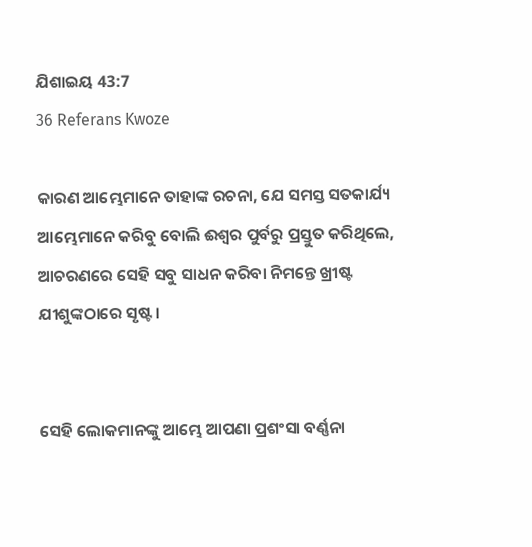ଯିଶାଇୟ 43:7
36 Referans Kwoze

କାରଣ ଆମ୍ଭେମାନେ ତାହାଙ୍କ ରଚନା, ଯେ ସମସ୍ତ ସତକାର୍ଯ୍ୟ ଆମ୍ଭେମାନେ କରିବୁ ବୋଲି ଈଶ୍ୱର ପୁର୍ବରୁ ପ୍ରସ୍ତୁତ କରିଥିଲେ, ଆଚରଣରେ ସେହି ସବୁ ସାଧନ କରିବା ନିମନ୍ତେ ଖ୍ରୀଷ୍ଟ ଯୀଶୁଙ୍କଠାରେ ସୃଷ୍ଟ ।


ସେହି ଲୋକମାନଙ୍କୁ ଆମ୍ଭେ ଆପଣା ପ୍ରଶଂସା ବର୍ଣ୍ଣନା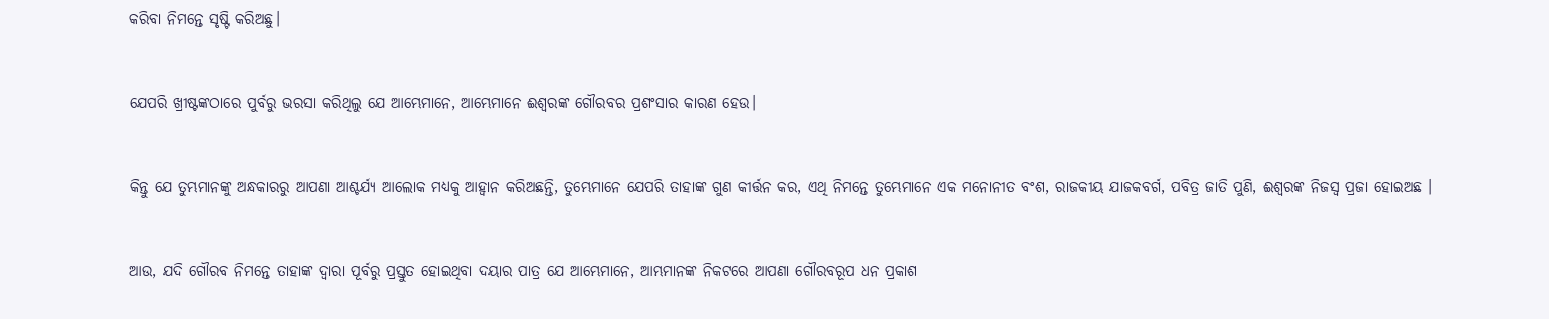କରିବା ନିମନ୍ତେ ସୃଷ୍ଟି କରିଅଛୁ।


ଯେପରି ଖ୍ରୀଷ୍ଟଙ୍କଠାରେ ପୁର୍ବରୁ ଭରସା କରିଥିଲୁ ଯେ ଆମ୍ଭେମାନେ, ଆମ୍ଭେମାନେ ଈଶ୍ୱରଙ୍କ ଗୌରବର ପ୍ରଶଂସାର କାରଣ ହେଉ।


କିନ୍ତୁ ଯେ ତୁମ୍ଭମାନଙ୍କୁ ଅନ୍ଧକାରରୁ ଆପଣା ଆଶ୍ଚର୍ଯ୍ୟ ଆଲୋକ ମଧ୍ୟକୁ ଆହ୍ୱାନ କରିଅଛନ୍ତି, ତୁମ୍ଭେମାନେ ଯେପରି ତାହାଙ୍କ ଗୁଣ କୀର୍ତ୍ତନ କର, ଏଥି ନିମନ୍ତେ ତୁମ୍ଭେମାନେ ଏକ ମନୋନୀତ ବଂଶ, ରାଜକୀୟ ଯାଜକବର୍ଗ, ପବିତ୍ର ଜାତି ପୁଣି, ଈଶ୍ୱରଙ୍କ ନିଜସ୍ୱ ପ୍ରଜା ହୋଇଅଛ ।


ଆଉ, ଯଦି ଗୌରବ ନିମନ୍ତେ ତାହାଙ୍କ ଦ୍ୱାରା ପୂର୍ବରୁ ପ୍ରସ୍ତୁତ ହୋଇଥିବା ଦୟାର ପାତ୍ର ଯେ ଆମ୍ଭେମାନେ, ଆମ୍ଭମାନଙ୍କ ନିକଟରେ ଆପଣା ଗୌରବରୂପ ଧନ ପ୍ରକାଶ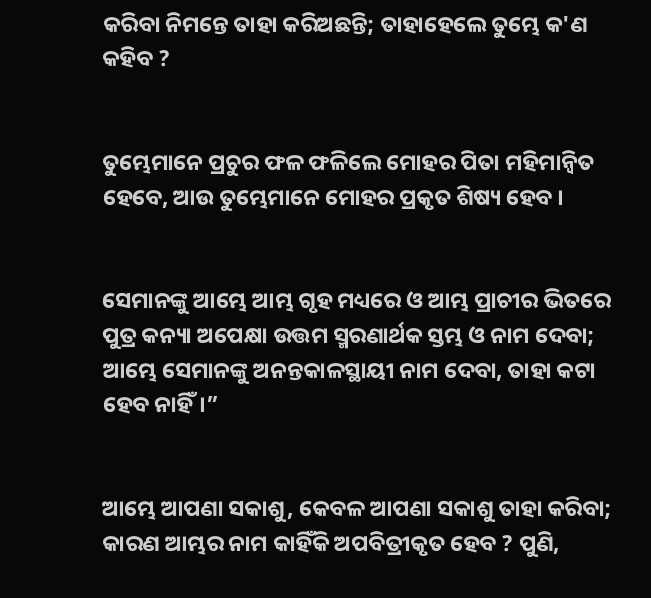କରିବା ନିମନ୍ତେ ତାହା କରିଅଛନ୍ତି; ତାହାହେଲେ ତୁମ୍ଭେ କ'ଣ କହିବ ?


ତୁମ୍ଭେମାନେ ପ୍ରଚୁର ଫଳ ଫଳିଲେ ମୋହର ପିତା ମହିମାନ୍ୱିତ ହେବେ, ଆଉ ତୁମ୍ଭେମାନେ ମୋହର ପ୍ରକୃତ ଶିଷ୍ୟ ହେବ ।


ସେମାନଙ୍କୁ ଆମ୍ଭେ ଆମ୍ଭ ଗୃହ ମଧ୍ୟରେ ଓ ଆମ୍ଭ ପ୍ରାଚୀର ଭିତରେ ପୁତ୍ର କନ୍ୟା ଅପେକ୍ଷା ଉତ୍ତମ ସ୍ମରଣାର୍ଥକ ସ୍ତମ୍ଭ ଓ ନାମ ଦେବା; ଆମ୍ଭେ ସେମାନଙ୍କୁ ଅନନ୍ତକାଳସ୍ଥାୟୀ ନାମ ଦେବା, ତାହା କଟା ହେବ ନାହିଁ।”


ଆମ୍ଭେ ଆପଣା ସକାଶୁ, କେବଳ ଆପଣା ସକାଶୁ ତାହା କରିବା; କାରଣ ଆମ୍ଭର ନାମ କାହିଁକି ଅପବିତ୍ରୀକୃତ ହେବ ? ପୁଣି,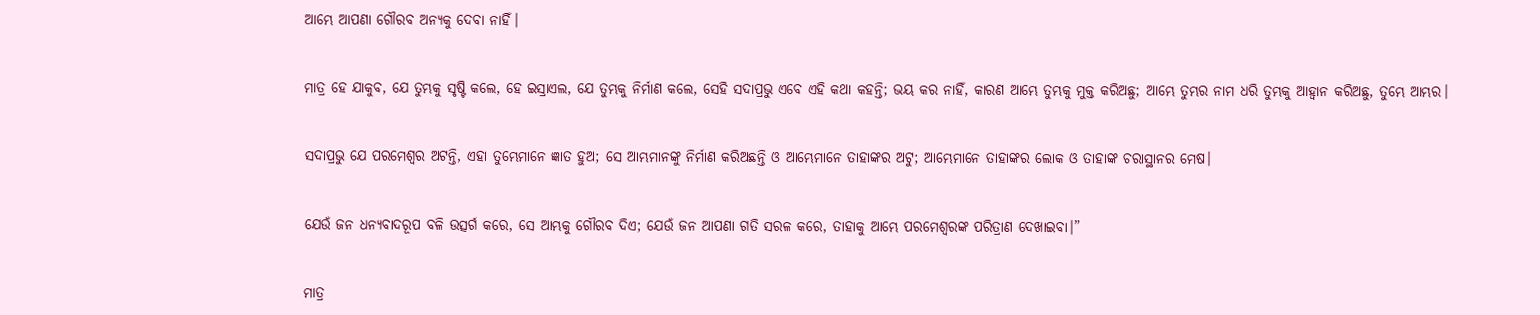ଆମ୍ଭେ ଆପଣା ଗୌରବ ଅନ୍ୟକୁ ଦେବା ନାହିଁ।


ମାତ୍ର ହେ ଯାକୁବ, ଯେ ତୁମ୍ଭକୁ ସୃଷ୍ଟି କଲେ, ହେ ଇସ୍ରାଏଲ, ଯେ ତୁମ୍ଭକୁ ନିର୍ମାଣ କଲେ, ସେହି ସଦାପ୍ରଭୁ ଏବେ ଏହି କଥା କହନ୍ତି; ଭୟ କର ନାହିଁ, କାରଣ ଆମ୍ଭେ ତୁମ୍ଭକୁ ମୁକ୍ତ କରିଅଛୁ; ଆମ୍ଭେ ତୁମ୍ଭର ନାମ ଧରି ତୁମ୍ଭକୁ ଆହ୍ୱାନ କରିଅଛୁ, ତୁମ୍ଭେ ଆମ୍ଭର।


ସଦାପ୍ରଭୁ ଯେ ପରମେଶ୍ୱର ଅଟନ୍ତି, ଏହା ତୁମ୍ଭେମାନେ ଜ୍ଞାତ ହୁଅ; ସେ ଆମ୍ଭମାନଙ୍କୁ ନିର୍ମାଣ କରିଅଛନ୍ତି ଓ ଆମ୍ଭେମାନେ ତାହାଙ୍କର ଅଟୁ; ଆମ୍ଭେମାନେ ତାହାଙ୍କର ଲୋକ ଓ ତାହାଙ୍କ ଚରାସ୍ଥାନର ମେଷ।


ଯେଉଁ ଜନ ଧନ୍ୟବାଦରୂପ ବଳି ଉତ୍ସର୍ଗ କରେ, ସେ ଆମ୍ଭକୁ ଗୌରବ ଦିଏ; ଯେଉଁ ଜନ ଆପଣା ଗତି ସରଳ କରେ, ତାହାକୁ ଆମ୍ଭେ ପରମେଶ୍ୱରଙ୍କ ପରିତ୍ରାଣ ଦେଖାଇବା।”


ମାତ୍ର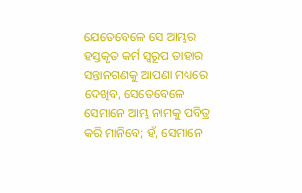ଯେତେବେଳେ ସେ ଆମ୍ଭର ହସ୍ତକୃତ କର୍ମ ସ୍ୱରୂପ ତାହାର ସନ୍ତାନଗଣକୁ ଆପଣା ମଧ୍ୟରେ ଦେଖିବ, ସେତେବେଳେ ସେମାନେ ଆମ୍ଭ ନାମକୁ ପବିତ୍ର କରି ମାନିବେ; ହଁ, ସେମାନେ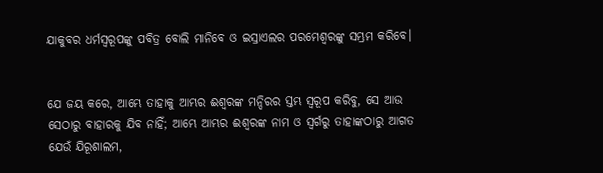ଯାକୁବର ଧର୍ମସ୍ୱରୂପଙ୍କୁ ପବିତ୍ର ବୋଲି ମାନିବେ ଓ ଇସ୍ରାଏଲର ପରମେଶ୍ୱରଙ୍କୁ ସମ୍ଭ୍ରମ କରିବେ।


ଯେ ଜୟ କରେ, ଆମ୍ଭେ ତାହାକୁ ଆମ୍ଭର ଈଶ୍ୱରଙ୍କ ମନ୍ଦିରର ସ୍ତମ୍ଭ ସ୍ୱରୂପ କରିବୁ, ସେ ଆଉ ସେଠାରୁ ବାହାରକୁ ଯିବ ନାହିଁ; ଆମ୍ଭେ ଆମ୍ଭର ଈଶ୍ୱରଙ୍କ ନାମ ଓ ସ୍ୱର୍ଗରୁ ତାହାଙ୍କଠାରୁ ଆଗତ ଯେଉଁ ଯିରୂଶାଲମ,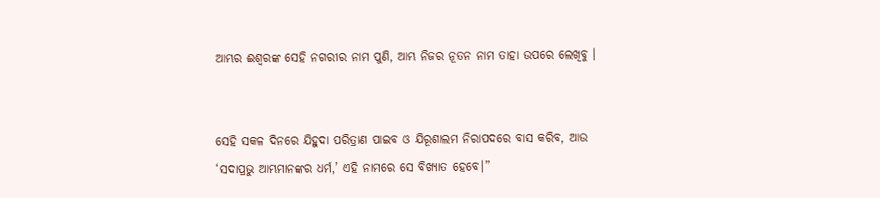ଆମ୍ଭର ଈଶ୍ୱରଙ୍କ ସେହି ନଗରୀର ନାମ ପୁଣି, ଆମ୍ଭ ନିଜର ନୂତନ ନାମ ତାହା ଉପରେ ଲେଖିବୁ ।


ସେହି ସକଳ ଦିନରେ ଯିହୁଦା ପରିତ୍ରାଣ ପାଇବ ଓ ଯିରୂଶାଲମ ନିରାପଦରେ ବାସ କରିବ, ଆଉ ‘ସଦାପ୍ରଭୁ ଆମ୍ଭମାନଙ୍କର ଧର୍ମ,’ ଏହି ନାମରେ ସେ ବିଖ୍ୟାତ ହେବେ।”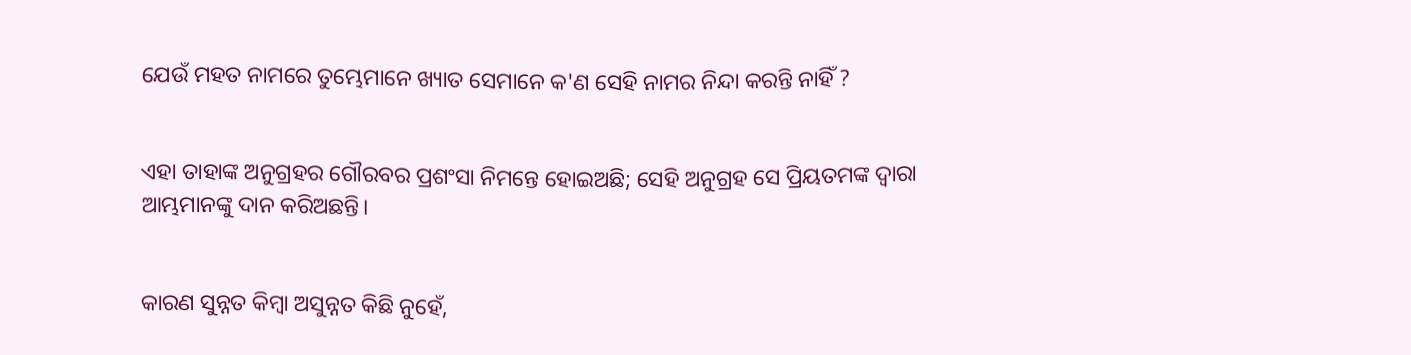ଯେଉଁ ମହତ‍ ନାମରେ ତୁମ୍ଭେମାନେ ଖ୍ୟାତ ସେମାନେ କ'ଣ ସେହି ନାମର ନିନ୍ଦା କରନ୍ତି ନାହିଁ ?


ଏହା ତାହାଙ୍କ ଅନୁଗ୍ରହର ଗୌରବର ପ୍ରଶଂସା ନିମନ୍ତେ ହୋଇଅଛି; ସେହି ଅନୁଗ୍ରହ ସେ ପ୍ରିୟତମଙ୍କ ଦ୍ୱାରା ଆମ୍ଭମାନଙ୍କୁ ଦାନ କରିଅଛନ୍ତି।


କାରଣ ସୁନ୍ନତ କିମ୍ବା ଅସୁନ୍ନତ କିଛି ନୁହେଁ,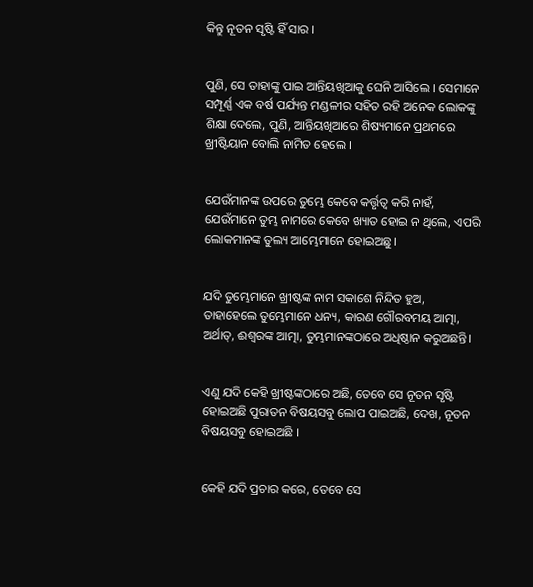କିନ୍ତୁ ନୂତନ ସୃଷ୍ଟି ହିଁ ସାର ।


ପୁଣି, ସେ ତାହାଙ୍କୁ ପାଇ ଆନ୍ତିୟଖିଆକୁ ଘେନି ଆସିଲେ । ସେମାନେ ସମ୍ପୂର୍ଣ୍ଣ ଏକ ବର୍ଷ ପର୍ଯ୍ୟନ୍ତ ମଣ୍ଡଳୀର ସହିତ ରହି ଅନେକ ଲୋକଙ୍କୁ ଶିକ୍ଷା ଦେଲେ, ପୁଣି, ଆନ୍ତିୟଖିଆରେ ଶିଷ୍ୟମାନେ ପ୍ରଥମରେ ଖ୍ରୀଷ୍ଟିୟାନ ବୋଲି ନାମିତ ହେଲେ ।


ଯେଉଁମାନଙ୍କ ଉପରେ ତୁମ୍ଭେ କେବେ କର୍ତ୍ତୃତ୍ୱ କରି ନାହଁ, ଯେଉଁମାନେ ତୁମ୍ଭ ନାମରେ କେବେ ଖ୍ୟାତ ହୋଇ ନ ଥିଲେ, ଏପରି ଲୋକମାନଙ୍କ ତୁଲ୍ୟ ଆମ୍ଭେମାନେ ହୋଇଅଛୁ।


ଯଦି ତୁମ୍ଭେମାନେ ଖ୍ରୀଷ୍ଟଙ୍କ ନାମ ସକାଶେ ନିନ୍ଦିତ ହୁଅ, ତାହାହେଲେ ତୁମ୍ଭେମାନେ ଧନ୍ୟ, କାରଣ ଗୌରବମୟ ଆତ୍ମା, ଅର୍ଥାତ୍‍, ଈଶ୍ୱରଙ୍କ ଆତ୍ମା, ତୁମ୍ଭମାନଙ୍କଠାରେ ଅଧିଷ୍ଠାନ କରୁଅଛନ୍ତି।


ଏଣୁ ଯଦି କେହି ଖ୍ରୀଷ୍ଟଙ୍କଠାରେ ଅଛି, ତେବେ ସେ ନୂତନ ସୃଷ୍ଟି ହୋଇଅଛି ପୁରାତନ ବିଷୟସବୁ ଲୋପ ପାଇଅଛି, ଦେଖ, ନୂତନ ବିଷୟସବୁ ହୋଇଅଛି ।


କେହି ଯଦି ପ୍ରଚାର କରେ, ତେବେ ସେ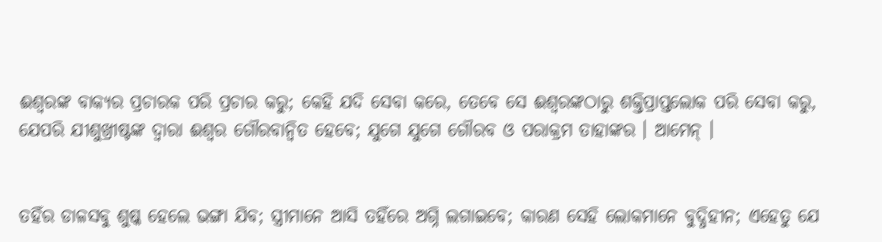ଈଶ୍ୱରଙ୍କ ବାକ୍ୟର ପ୍ରଚାରକ ପରି ପ୍ରଚାର କରୁ; କେହି ଯଦି ସେବା କରେ, ତେବେ ସେ ଈଶ୍ୱରଙ୍କଠାରୁ ଶକ୍ତିପ୍ରାପ୍ତଲୋକ ପରି ସେବା କରୁ, ଯେପରି ଯୀଶୁଖ୍ରୀଷ୍ଟଙ୍କ ଦ୍ୱାରା ଈଶ୍ୱର ଗୌରବାନ୍ୱିତ ହେବେ; ଯୁଗେ ଯୁଗେ ଗୌରବ ଓ ପରାକ୍ରମ ତାହାଙ୍କର । ଆମେନ୍‍ ।


ତହିଁର ଡାଳସବୁ ଶୁଷ୍କ ହେଲେ ଭଙ୍ଗା ଯିବ; ସ୍ତ୍ରୀମାନେ ଆସି ତହିଁରେ ଅଗ୍ନି ଲଗାଇବେ; କାରଣ ସେହି ଲୋକମାନେ ବୁଦ୍ଧିହୀନ; ଏହେତୁ ଯେ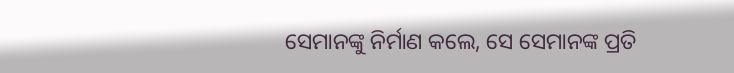ସେମାନଙ୍କୁ ନିର୍ମାଣ କଲେ, ସେ ସେମାନଙ୍କ ପ୍ରତି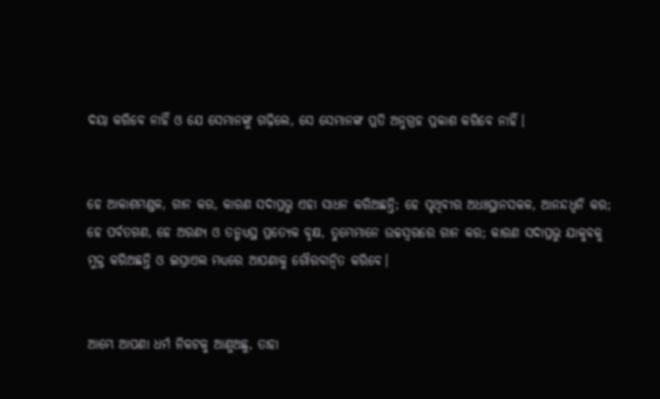ଦୟା କରିବେ ନାହିଁ ଓ ଯେ ସେମାନଙ୍କୁ ଗଢ଼ିଲେ, ସେ ସେମାନଙ୍କ ପ୍ରତି ଅନୁଗ୍ରହ ପ୍ରକାଶ କରିବେ ନାହିଁ।


ହେ ଆକାଶମଣ୍ଡଳ, ଗାନ କର, କାରଣ ସଦାପ୍ରଭୁ ଏହା ସାଧନ କରିଅଛନ୍ତି; ହେ ପୃଥିବୀର ଅଧଃସ୍ଥାନସକଳ, ଆନନ୍ଦଧ୍ୱନି କର; ହେ ପର୍ବତଗଣ, ହେ ଅରଣ୍ୟ ଓ ତନ୍ମଧ୍ୟସ୍ଥ ପ୍ରତ୍ୟେକ ବୃକ୍ଷ, ତୁମ୍ଭେମାନେ ଉଚ୍ଚସ୍ୱରରେ ଗାନ କର; କାରଣ ସଦାପ୍ରଭୁ ଯାକୁବକୁ ମୁକ୍ତ କରିଅଛନ୍ତି ଓ ଇସ୍ରାଏଲ ମଧ୍ୟରେ ଆପଣାକୁ ଗୌରବାନ୍ୱିତ କରିବେ।


ଆମ୍ଭେ ଆପଣା ଧର୍ମ ନିକଟକୁ ଆଣୁଅଛୁ, ତାହା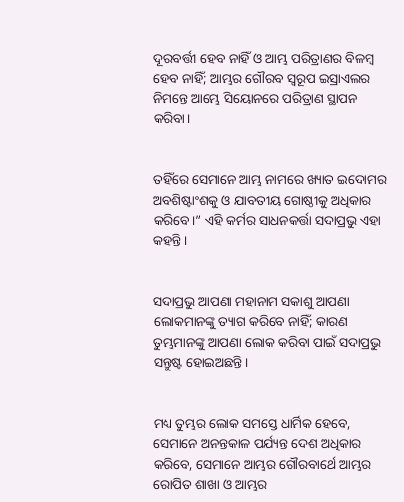ଦୂରବର୍ତ୍ତୀ ହେବ ନାହିଁ ଓ ଆମ୍ଭ ପରିତ୍ରାଣର ବିଳମ୍ବ ହେବ ନାହିଁ; ଆମ୍ଭର ଗୌରବ ସ୍ୱରୂପ ଇସ୍ରାଏଲର ନିମନ୍ତେ ଆମ୍ଭେ ସିୟୋନରେ ପରିତ୍ରାଣ ସ୍ଥାପନ କରିବା।


ତହିଁରେ ସେମାନେ ଆମ୍ଭ ନାମରେ ଖ୍ୟାତ ଇଦୋମର ଅବଶିଷ୍ଟାଂଶକୁ ଓ ଯାବତୀୟ ଗୋଷ୍ଠୀକୁ ଅଧିକାର କରିବେ।” ଏହି କର୍ମର ସାଧନକର୍ତ୍ତା ସଦାପ୍ରଭୁ ଏହା କହନ୍ତି।


ସଦାପ୍ରଭୁ ଆପଣା ମହାନାମ ସକାଶୁ ଆପଣା ଲୋକମାନଙ୍କୁ ତ୍ୟାଗ କରିବେ ନାହିଁ; କାରଣ ତୁମ୍ଭମାନଙ୍କୁ ଆପଣା ଲୋକ କରିବା ପାଇଁ ସଦାପ୍ରଭୁ ସନ୍ତୁଷ୍ଟ ହୋଇଅଛନ୍ତି।


ମଧ୍ୟ ତୁମ୍ଭର ଲୋକ ସମସ୍ତେ ଧାର୍ମିକ ହେବେ, ସେମାନେ ଅନନ୍ତକାଳ ପର୍ଯ୍ୟନ୍ତ ଦେଶ ଅଧିକାର କରିବେ, ସେମାନେ ଆମ୍ଭର ଗୌରବାର୍ଥେ ଆମ୍ଭର ରୋପିତ ଶାଖା ଓ ଆମ୍ଭର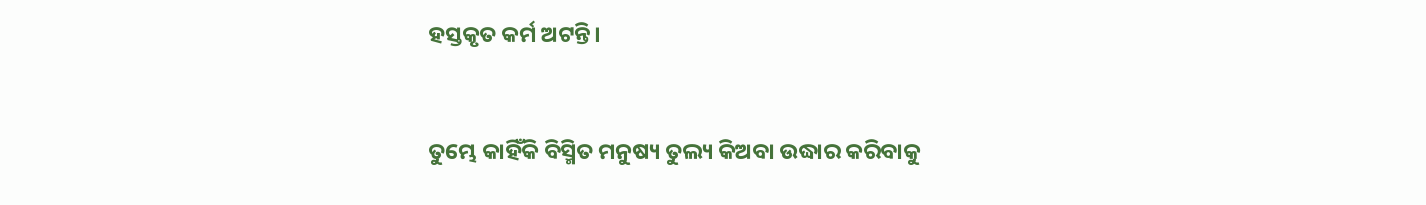ହସ୍ତକୃତ କର୍ମ ଅଟନ୍ତି।


ତୁମ୍ଭେ କାହିଁକି ବିସ୍ମିତ ମନୁଷ୍ୟ ତୁଲ୍ୟ କିଅବା ଉଦ୍ଧାର କରିବାକୁ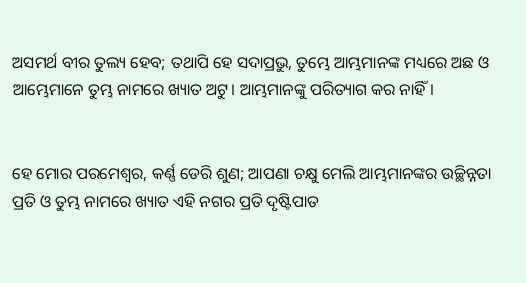ଅସମର୍ଥ ବୀର ତୁଲ୍ୟ ହେବ; ତଥାପି ହେ ସଦାପ୍ରଭୁ, ତୁମ୍ଭେ ଆମ୍ଭମାନଙ୍କ ମଧ୍ୟରେ ଅଛ ଓ ଆମ୍ଭେମାନେ ତୁମ୍ଭ ନାମରେ ଖ୍ୟାତ ଅଟୁ। ଆମ୍ଭମାନଙ୍କୁ ପରିତ୍ୟାଗ କର ନାହିଁ।


ହେ ମୋର ପରମେଶ୍ୱର, କର୍ଣ୍ଣ ଡେରି ଶୁଣ; ଆପଣା ଚକ୍ଷୁ ମେଲି ଆମ୍ଭମାନଙ୍କର ଉଚ୍ଛିନ୍ନତା ପ୍ରତି ଓ ତୁମ୍ଭ ନାମରେ ଖ୍ୟାତ ଏହି ନଗର ପ୍ରତି ଦୃଷ୍ଟିପାତ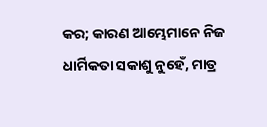କର; କାରଣ ଆମ୍ଭେମାନେ ନିଜ ଧାର୍ମିକତା ସକାଶୁ ନୁହେଁ, ମାତ୍ର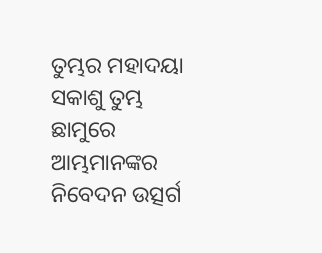ତୁମ୍ଭର ମହାଦୟା ସକାଶୁ ତୁମ୍ଭ ଛାମୁରେ ଆମ୍ଭମାନଙ୍କର ନିବେଦନ ଉତ୍ସର୍ଗ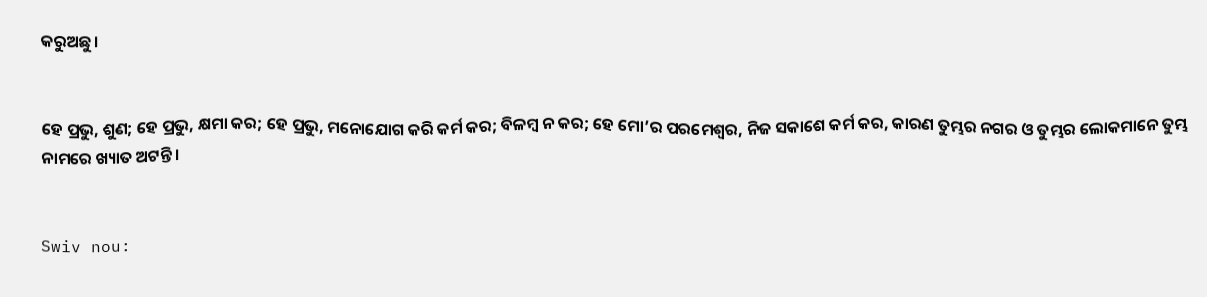କରୁଅଛୁ।


ହେ ପ୍ରଭୁ, ଶୁଣ; ହେ ପ୍ରଭୁ, କ୍ଷମା କର; ହେ ପ୍ରଭୁ, ମନୋଯୋଗ କରି କର୍ମ କର; ବିଳମ୍ବ ନ କର; ହେ ମୋ’ର ପରମେଶ୍ୱର, ନିଜ ସକାଶେ କର୍ମ କର, କାରଣ ତୁମ୍ଭର ନଗର ଓ ତୁମ୍ଭର ଲୋକମାନେ ତୁମ୍ଭ ନାମରେ ଖ୍ୟାତ ଅଟନ୍ତି।


Swiv nou: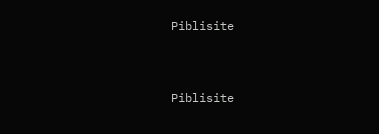Piblisite


Piblisite